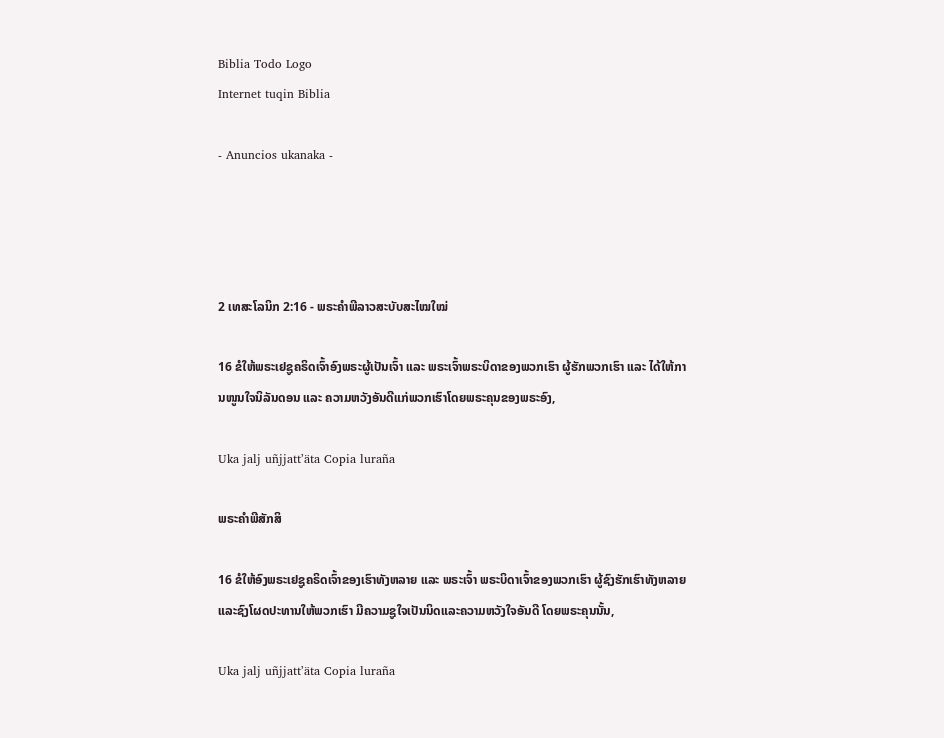Biblia Todo Logo
Internet tuqin Biblia

- Anuncios ukanaka -




2 ເທສະໂລນິກ 2:16 - ພຣະຄຳພີລາວສະບັບສະໄໝໃໝ່

16 ຂໍໃຫ້ພຣະເຢຊູຄຣິດເຈົ້າອົງພຣະຜູ້ເປັນເຈົ້າ ແລະ ພຣະເຈົ້າພຣະບິດາຂອງພວກເຮົາ ຜູ້ຮັກພວກເຮົາ ແລະ ໄດ້ໃຫ້ການໜູນໃຈນິລັນດອນ ແລະ ຄວາມຫວັງອັນດີແກ່ພວກເຮົາໂດຍພຣະຄຸນຂອງພຣະອົງ,

Uka jalj uñjjattʼäta Copia luraña

ພຣະຄຳພີສັກສິ

16 ຂໍໃຫ້ອົງພຣະເຢຊູຄຣິດເຈົ້າຂອງເຮົາທັງຫລາຍ ແລະ ພຣະເຈົ້າ ພຣະບິດາເຈົ້າຂອງພວກເຮົາ ຜູ້ຊົງຮັກເຮົາທັງຫລາຍ ແລະຊົງໂຜດປະທານໃຫ້ພວກເຮົາ ມີຄວາມຊູໃຈເປັນນິດແລະຄວາມຫວັງໃຈອັນດີ ໂດຍພຣະຄຸນນັ້ນ,

Uka jalj uñjjattʼäta Copia luraña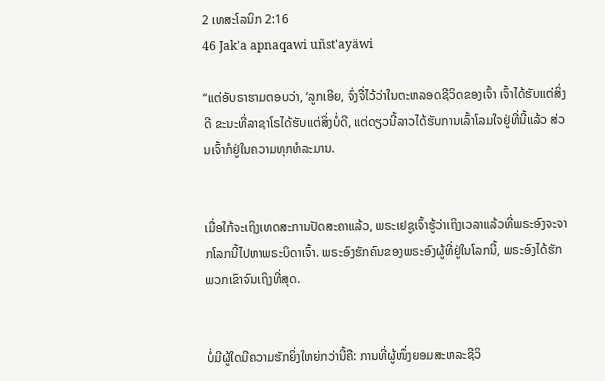2 ເທສະໂລນິກ 2:16
46 Jak'a apnaqawi uñst'ayäwi

“ແຕ່ອັບຣາຮາມຕອບວ່າ, ‘ລູກເອີຍ, ຈົ່ງຈື່ໄວ້ວ່າໃນຕະຫລອດຊີວິດຂອງເຈົ້າ ເຈົ້າໄດ້ຮັບແຕ່ສິ່ງດີ ຂະນະທີ່ລາຊາໂຣໄດ້ຮັບແຕ່ສິ່ງບໍ່ດີ, ແຕ່ດຽວນີ້ລາວໄດ້ຮັບການເລົ້າໂລມໃຈຢູ່ທີ່ນີ້ແລ້ວ ສ່ວນເຈົ້າກໍຢູ່ໃນຄວາມທຸກທໍລະມານ.


ເມື່ອໃກ້ຈະເຖິງເທດສະການປັດສະຄາແລ້ວ, ພຣະເຢຊູເຈົ້າຮູ້ວ່າເຖິງເວລາແລ້ວທີ່ພຣະອົງຈະຈາກໂລກນີ້ໄປຫາພຣະບິດາເຈົ້າ. ພຣະອົງຮັກຄົນຂອງພຣະອົງຜູ້ທີ່ຢູ່ໃນໂລກນີ້, ພຣະອົງໄດ້ຮັກພວກເຂົາຈົນເຖິງທີ່ສຸດ.


ບໍ່ມີຜູ້ໃດມີຄວາມຮັກຍິ່ງໃຫຍ່ກວ່ານີ້ຄື: ການທີ່ຜູ້ໜຶ່ງຍອມສະຫລະຊີວິ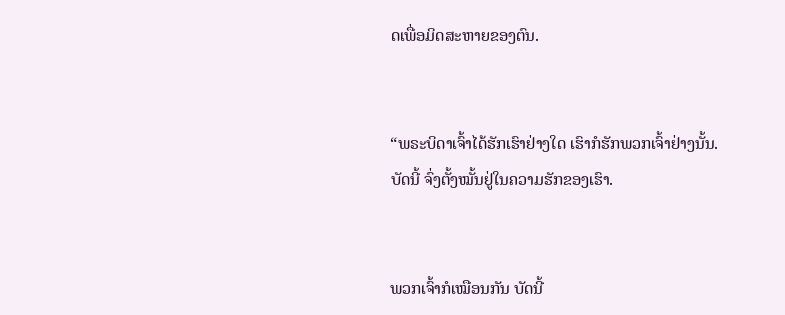ດເພື່ອມິດສະຫາຍຂອງຕົນ.


“ພຣະບິດາເຈົ້າໄດ້ຮັກເຮົາຢ່າງໃດ ເຮົາກໍຮັກພວກເຈົ້າຢ່າງນັ້ນ. ບັດນີ້ ຈົ່ງຕັ້ງໝັ້ນຢູ່ໃນຄວາມຮັກຂອງເຮົາ.


ພວກເຈົ້າກໍເໝືອນກັນ ບັດນີ້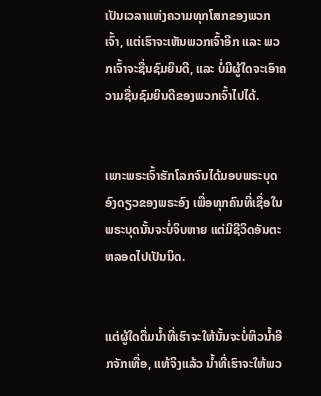ເປັນເວລາແຫ່ງຄວາມທຸກໂສກຂອງພວກເຈົ້າ, ແຕ່ເຮົາຈະເຫັນພວກເຈົ້າອີກ ແລະ ພວກເຈົ້າຈະຊື່ນຊົມຍິນດີ, ແລະ ບໍ່ມີຜູ້ໃດຈະເອົາຄວາມຊື່ນຊົມຍິນດີຂອງພວກເຈົ້າໄປໄດ້.


ເພາະພຣະເຈົ້າຮັກໂລກຈົນໄດ້ມອບພຣະບຸດອົງດຽວຂອງພຣະອົງ ເພື່ອທຸກຄົນທີ່ເຊື່ອໃນພຣະບຸດນັ້ນຈະບໍ່ຈິບຫາຍ ແຕ່ມີຊີວິດອັນຕະຫລອດໄປເປັນນິດ.


ແຕ່ຜູ້ໃດດື່ມນ້ຳທີ່ເຮົາຈະໃຫ້ນັ້ນຈະບໍ່ຫິວນໍ້າອີກຈັກເທື່ອ, ແທ້ຈິງແລ້ວ ນ້ຳທີ່ເຮົາຈະໃຫ້ພວ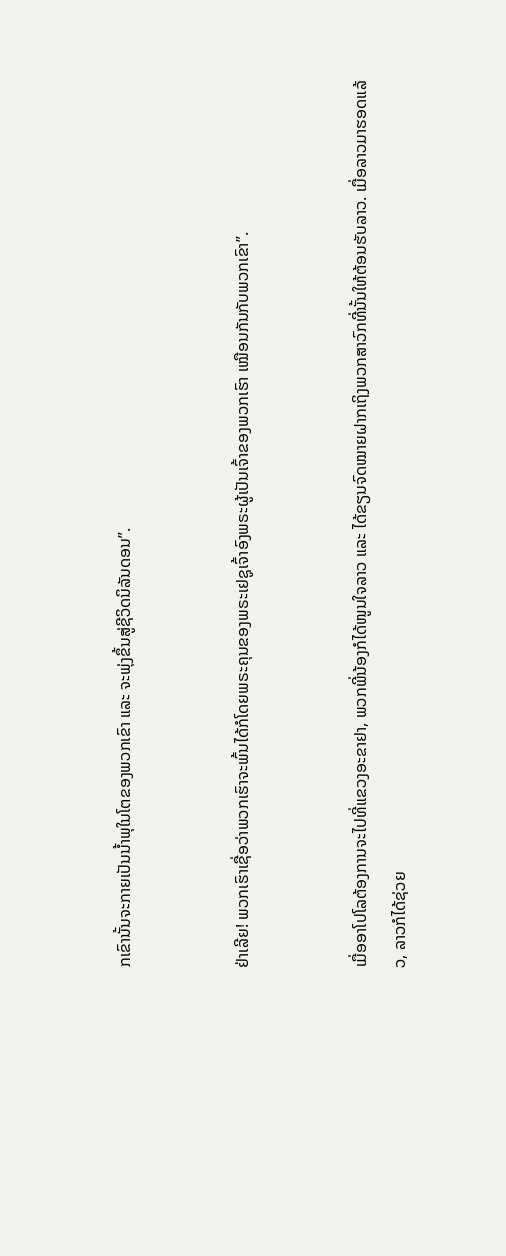ກເຂົານັ້ນຈະກາຍເປັນນ້ຳພຸໃນໂຕຂອງພວກເຂົາ ແລະ ຈະພຸ່ງຂຶ້ນສູ່ຊີວິດນິລັນດອນ”.


ຢ່າເລີຍ! ພວກເຮົາເຊື່ອວ່າພວກເຮົາຈະພົ້ນໄດ້ກໍໂດຍພຣະຄຸນຂອງພຣະເຢຊູເຈົ້າອົງພຣະຜູ້ເປັນເຈົ້າຂອງພວກເຮົາ ເໝືອນກັນກັບພວກເຂົາ”.


ເມື່ອອາໂປໂລຕ້ອງການຈະໄປທີ່ແຂວງອະຂາຢາ, ພວກພີ່ນ້ອງກໍໄດ້ໜູນໃຈລາວ ແລະ ໄດ້ຂຽນຈົດໝາຍຝາກເຖິງພວກສາວົກທີ່ນັ້ນໃຫ້ຕ້ອນຮັບລາວ. ເມື່ອລາວມາຮອດແລ້ວ, ລາວກໍໄດ້ຊ່ວຍ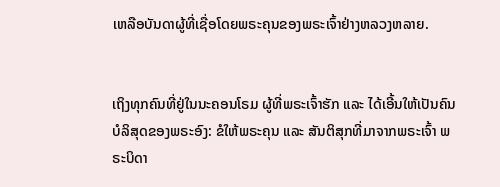ເຫລືອບັນດາຜູ້ທີ່ເຊື່ອໂດຍພຣະຄຸນຂອງພຣະເຈົ້າຢ່າງຫລວງຫລາຍ.


ເຖິງທຸກຄົນທີ່ຢູ່ໃນນະຄອນໂຣມ ຜູ້ທີ່ພຣະເຈົ້າຮັກ ແລະ ໄດ້ເອີ້ນໃຫ້ເປັນຄົນບໍລິສຸດຂອງພຣະອົງ: ຂໍໃຫ້ພຣະຄຸນ ແລະ ສັນຕິສຸກທີ່ມາຈາກພຣະເຈົ້າ ພຣະບິດາ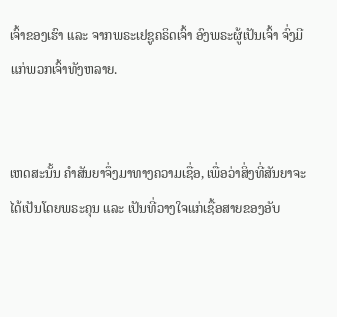ເຈົ້າຂອງເຮົາ ແລະ ຈາກພຣະເຢຊູຄຣິດເຈົ້າ ອົງພຣະຜູ້ເປັນເຈົ້າ ຈົ່ງມີແກ່ພວກເຈົ້າທັງຫລາຍ.


ເຫດສະນັ້ນ ຄຳສັນຍາຈຶ່ງມາທາງຄວາມເຊື່ອ, ເພື່ອວ່າສິ່ງທີ່ສັນຍາຈະໄດ້ເປັນໂດຍພຣະຄຸນ ແລະ ເປັນທີ່ວາງໃຈແກ່ເຊື້ອສາຍຂອງອັບ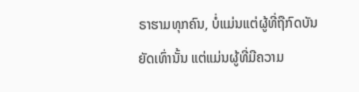ຣາຮາມທຸກຄົນ, ບໍ່ແມ່ນແຕ່ຜູ້ທີ່ຖືກົດບັນຍັດເທົ່ານັ້ນ ແຕ່ແມ່ນຜູ້ທີ່ມີຄວາມ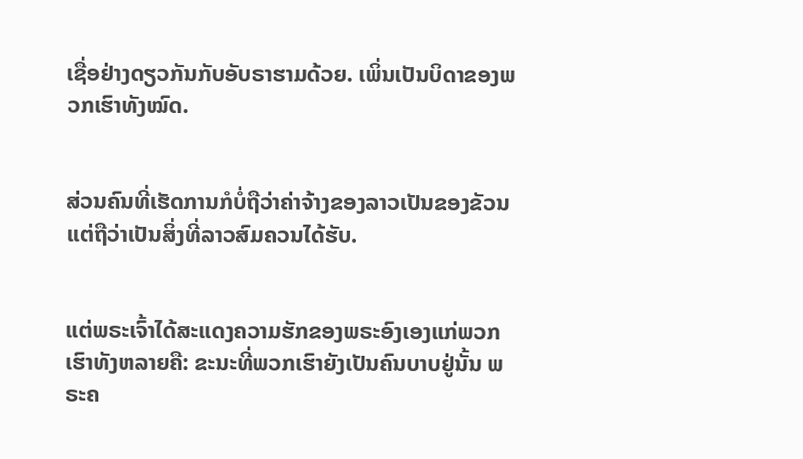ເຊື່ອຢ່າງດຽວກັນກັບອັບຣາຮາມດ້ວຍ. ເພິ່ນເປັນບິດາຂອງພວກເຮົາທັງໝົດ.


ສ່ວນຄົນທີ່ເຮັດການກໍບໍ່ຖືວ່າຄ່າຈ້າງຂອງລາວເປັນຂອງຂັວນ ແຕ່ຖືວ່າເປັນສິ່ງທີ່ລາວສົມຄວນໄດ້ຮັບ.


ແຕ່ພຣະເຈົ້າໄດ້ສະແດງຄວາມຮັກຂອງພຣະອົງເອງແກ່ພວກເຮົາທັງຫລາຍຄື: ຂະນະທີ່ພວກເຮົາຍັງເປັນຄົນບາບຢູ່ນັ້ນ ພຣະຄ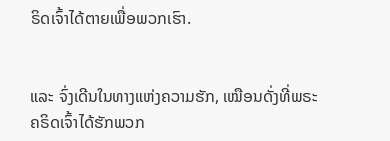ຣິດເຈົ້າໄດ້ຕາຍເພື່ອພວກເຮົາ.


ແລະ ຈົ່ງເດີນໃນທາງແຫ່ງຄວາມຮັກ, ເໝືອນດັ່ງທີ່ພຣະຄຣິດເຈົ້າໄດ້ຮັກພວກ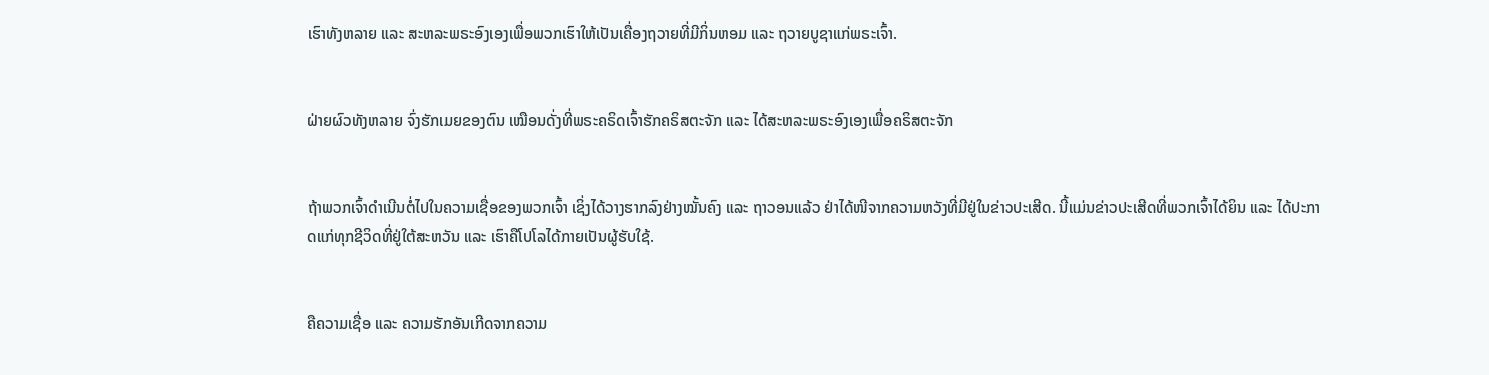ເຮົາທັງຫລາຍ ແລະ ສະຫລະພຣະອົງເອງເພື່ອພວກເຮົາໃຫ້ເປັນເຄື່ອງຖວາຍທີ່ມີກິ່ນຫອມ ແລະ ຖວາຍບູຊາແກ່ພຣະເຈົ້າ.


ຝ່າຍຜົວທັງຫລາຍ ຈົ່ງຮັກເມຍຂອງຕົນ ເໝືອນດັ່ງທີ່ພຣະຄຣິດເຈົ້າຮັກຄຣິສຕະຈັກ ແລະ ໄດ້ສະຫລະພຣະອົງເອງເພື່ອຄຣິສຕະຈັກ


ຖ້າພວກເຈົ້າດໍາເນີນຕໍ່ໄປໃນຄວາມເຊື່ອຂອງພວກເຈົ້າ ເຊິ່ງໄດ້ວາງຮາກລົງຢ່າງໝັ້ນຄົງ ແລະ ຖາວອນແລ້ວ ຢ່າໄດ້ໜີຈາກຄວາມຫວັງທີ່ມີຢູ່ໃນຂ່າວປະເສີດ. ນີ້ແມ່ນຂ່າວປະເສີດທີ່ພວກເຈົ້າໄດ້ຍິນ ແລະ ໄດ້ປະກາດແກ່ທຸກຊີວິດທີ່ຢູ່ໃຕ້ສະຫວັນ ແລະ ເຮົາຄືໂປໂລໄດ້ກາຍເປັນຜູ້ຮັບໃຊ້.


ຄືຄວາມເຊື່ອ ແລະ ຄວາມຮັກອັນເກີດຈາກຄວາມ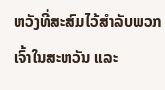ຫວັງທີ່ສະສົມໄວ້ສຳລັບພວກເຈົ້າໃນສະຫວັນ ແລະ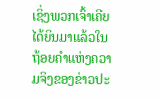ເຊິ່ງພວກເຈົ້າເຄີຍໄດ້ຍິນມາແລ້ວໃນຖ້ອຍຄຳແຫ່ງຄວາມຈິງຂອງຂ່າວປະ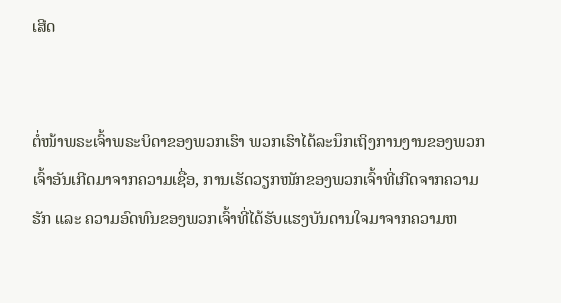ເສີດ


ຕໍ່ໜ້າພຣະເຈົ້າພຣະບິດາຂອງພວກເຮົາ ພວກເຮົາໄດ້ລະນຶກເຖິງການງານຂອງພວກເຈົ້າອັນເກີດມາຈາກຄວາມເຊື່ອ, ການເຮັດວຽກໜັກຂອງພວກເຈົ້າທີ່ເກີດຈາກຄວາມຮັກ ແລະ ຄວາມອົດທົນຂອງພວກເຈົ້າທີ່ໄດ້ຮັບແຮງບັນດານໃຈມາຈາກຄວາມຫ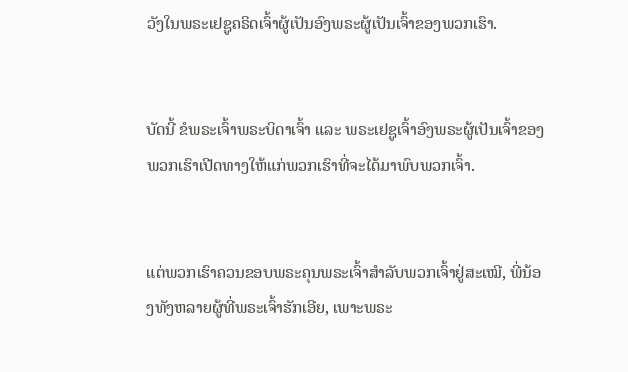ວັງໃນພຣະເຢຊູຄຣິດເຈົ້າຜູ້ເປັນອົງພຣະຜູ້ເປັນເຈົ້າຂອງພວກເຮົາ.


ບັດນີ້ ຂໍພຣະເຈົ້າພຣະບິດາເຈົ້າ ແລະ ພຣະເຢຊູເຈົ້າອົງພຣະຜູ້ເປັນເຈົ້າຂອງພວກເຮົາເປີດທາງໃຫ້ແກ່ພວກເຮົາທີ່ຈະໄດ້ມາພົບພວກເຈົ້າ.


ແຕ່ພວກເຮົາຄວນຂອບພຣະຄຸນພຣະເຈົ້າສຳລັບພວກເຈົ້າຢູ່ສະເໝີ, ພີ່ນ້ອງທັງຫລາຍຜູ້ທີ່ພຣະເຈົ້າຮັກເອີຍ, ເພາະພຣະ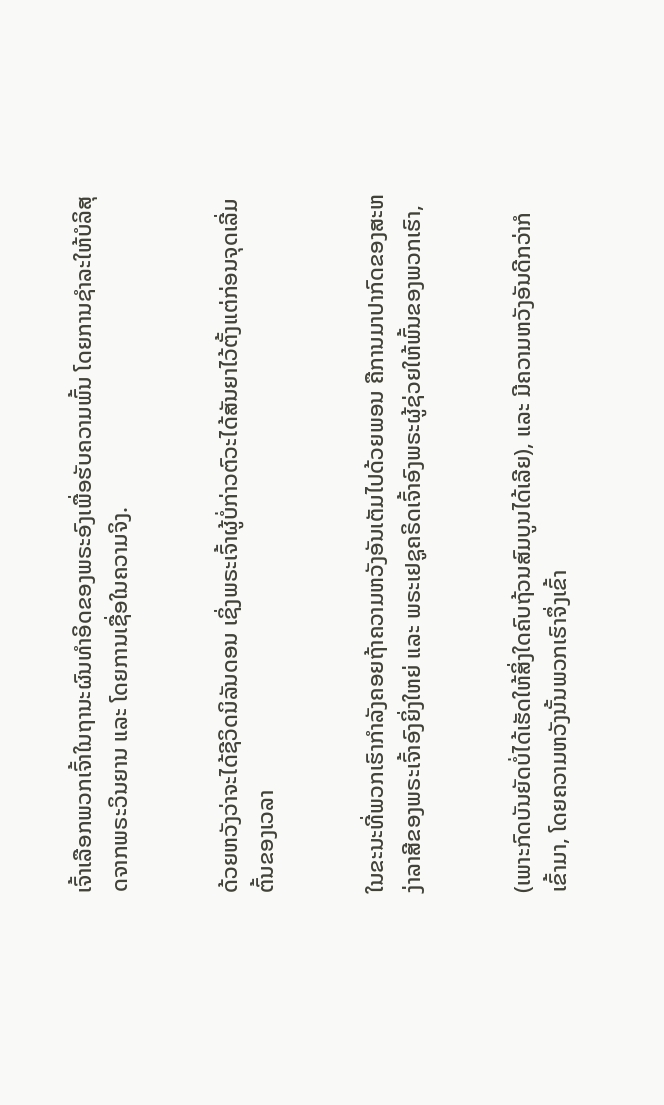ເຈົ້າເລືອກພວກເຈົ້າໃນຖານະຜົນທຳອິດຂອງພຣະອົງເພື່ອຮັບຄວາມພົ້ນ ໂດຍການຊຳລະໃຫ້ບໍລິສຸດຈາກພຣະວິນຍານ ແລະ ໂດຍການເຊື່ອໃນຄວາມຈິງ.


ດ້ວຍຫວັງວ່າຈະໄດ້ຊີວິດນິລັນດອນ ເຊິ່ງພຣະເຈົ້າຜູ້ບໍ່ກ່າວຕົວະໄດ້ສັນຍາໄວ້ຕັ້ງແຕ່ກ່ອນຈຸດເລີ່ມຕົ້ນຂອງເວລາ


ໃນຂະນະທີ່ພວກເຮົາກຳລັງຄອຍຖ້າຄວາມຫວັງອັນເຕັມໄປດ້ວຍພອນ ຄືການມາປາກົດຂອງສະຫງ່າລາສີຂອງພຣະເຈົ້າອົງຍິ່ງໃຫຍ່ ແລະ ພຣະເຢຊູຄຣິດເຈົ້າອົງພຣະຜູ້ຊ່ວຍໃຫ້ພົ້ນຂອງພວກເຮົາ,


(ເພາະກົດບັນຍັດບໍ່ໄດ້ເຮັດໃຫ້ສິ່ງໃດຄົບຖ້ວນສົມບູນໄດ້ເລີຍ), ແລະ ມີຄວາມຫວັງອັນດີກວ່າກໍເຂົ້າມາ, ໂດຍຄວາມຫວັງນັ້ນພວກເຮົາຈຶ່ງເຂົ້າ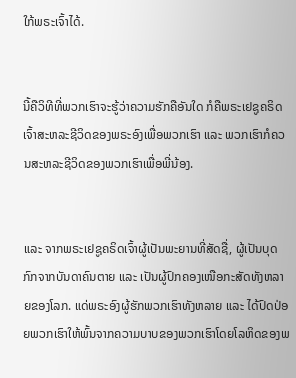ໃກ້ພຣະເຈົ້າໄດ້.


ນີ້ຄືວິທີທີ່ພວກເຮົາຈະຮູ້ວ່າຄວາມຮັກຄືອັນໃດ ກໍຄືພຣະເຢຊູຄຣິດເຈົ້າສະຫລະຊີວິດຂອງພຣະອົງເພື່ອພວກເຮົາ ແລະ ພວກເຮົາກໍຄວນສະຫລະຊີວິດຂອງພວກເຮົາເພື່ອພີ່ນ້ອງ.


ແລະ ຈາກພຣະເຢຊູຄຣິດເຈົ້າຜູ້ເປັນພະຍານທີ່ສັດຊື່, ຜູ້ເປັນບຸດກົກຈາກບັນດາຄົນຕາຍ ແລະ ເປັນຜູ້ປົກຄອງເໜືອກະສັດທັງຫລາຍຂອງໂລກ. ແດ່ພຣະອົງຜູ້ຮັກພວກເຮົາທັງຫລາຍ ແລະ ໄດ້ປົດປ່ອຍພວກເຮົາໃຫ້ພົ້ນຈາກຄວາມບາບຂອງພວກເຮົາໂດຍໂລຫິດຂອງພ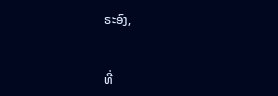ຣະອົງ,


ທີ່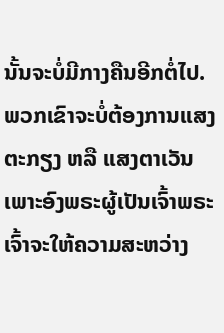ນັ້ນຈະບໍ່ມີກາງຄືນອີກຕໍ່ໄປ. ພວກເຂົາຈະບໍ່ຕ້ອງການແສງຕະກຽງ ຫລື ແສງຕາເວັນ ເພາະອົງພຣະຜູ້ເປັນເຈົ້າພຣະເຈົ້າຈະໃຫ້ຄວາມສະຫວ່າງ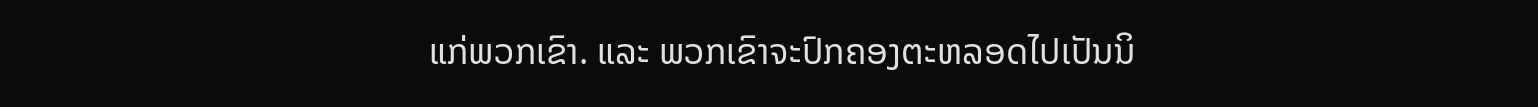ແກ່ພວກເຂົາ. ແລະ ພວກເຂົາຈະປົກຄອງຕະຫລອດໄປເປັນນິ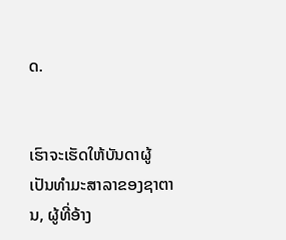ດ.


ເຮົາຈະເຮັດໃຫ້ບັນດາຜູ້ເປັນທຳມະສາລາຂອງຊາຕານ, ຜູ້ທີ່ອ້າງ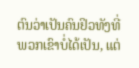ຕົນວ່າເປັນຄົນຢິວທັງທີ່ພວກເຂົາບໍ່ໄດ້ເປັນ, ແຕ່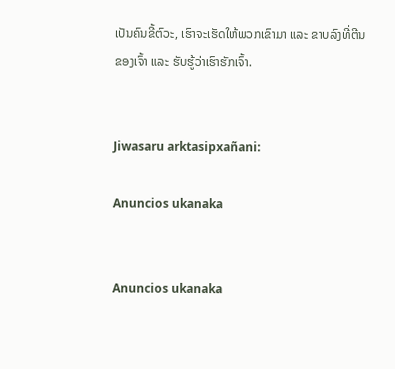ເປັນຄົນຂີ້ຕົວະ, ເຮົາຈະເຮັດໃຫ້ພວກເຂົາມາ ແລະ ຂາບລົງທີ່ຕີນຂອງເຈົ້າ ແລະ ຮັບຮູ້ວ່າເຮົາຮັກເຈົ້າ.


Jiwasaru arktasipxañani:

Anuncios ukanaka


Anuncios ukanaka